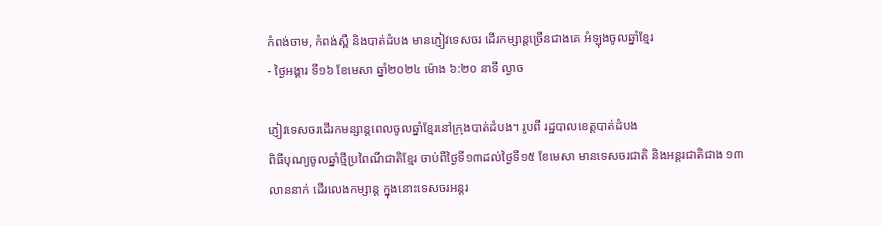កំពង់ចាម, កំពង់ស្ពឺ និងបាត់ដំបង មានភ្ញៀវទេសចរ ដើរកម្សាន្តច្រើនជាងគេ អំឡុងចូលឆ្នាំខ្មែរ
- ថ្ងៃអង្គារ ទី១៦ ខែមេសា ឆ្នាំ២០២៤ ម៉ោង ៦:២០ នាទី ល្ងាច

ភ្ញៀវទេសចរដើរកមន្សាន្តពេលចូលឆ្នាំខ្មែរនៅក្រុងបាត់ដំបង។ រូបពី រដ្ឋបាលខេត្តបាត់ដំបង
ពិធីបុណ្យចូលឆ្នាំថ្មីប្រពៃណីជាតិខ្មែរ ចាប់ពីថ្ងៃទី១៣ដល់ថ្ងៃទី១៥ ខែមេសា មានទេសចរជាតិ និងអន្តរជាតិជាង ១៣លាននាក់ ដើរលេងកម្សាន្ត ក្នុងនោះទេសចរអន្តរ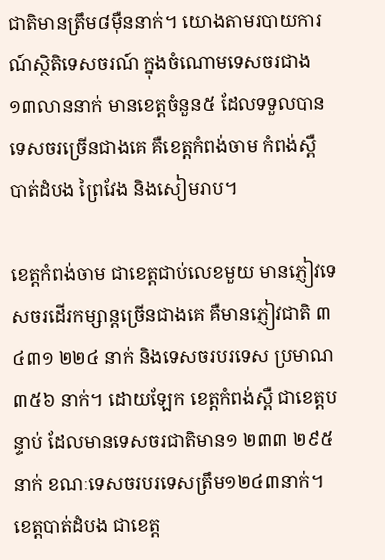ជាតិមានត្រឹម៨ម៉ឺននាក់។ យោងតាមរបាយការណ៍ស្ថិតិទេសចរណ៍ ក្នុងចំណោមទេសចរជាង ១៣លាននាក់ មានខេត្តចំនួន៥ ដែលទទួលបានទេសចរច្រើនជាងគេ គឺខេត្តកំពង់ចាម កំពង់ស្ពឺ បាត់ដំបង ព្រៃវែង និងសៀមរាប។

ខេត្តកំពង់ចាម ជាខេត្តជាប់លេខមួយ មានភ្ញៀវទេសចរដើរកម្សាន្តច្រើនជាងគេ គឺមានភ្ញៀវជាតិ ៣ ៤៣១ ២២៤ នាក់ និងទេសចរបរទេស ប្រមាណ ៣៥៦ នាក់។ ដោយឡែក ខេត្តកំពង់ស្ពឺ ជាខេត្តបន្ទាប់ ដែលមានទេសចរជាតិមាន១ ២៣៣ ២៩៥នាក់ ខណៈទេសចរបរទេសត្រឹម១២៤៣នាក់។
ខេត្តបាត់ដំបង ជាខេត្ត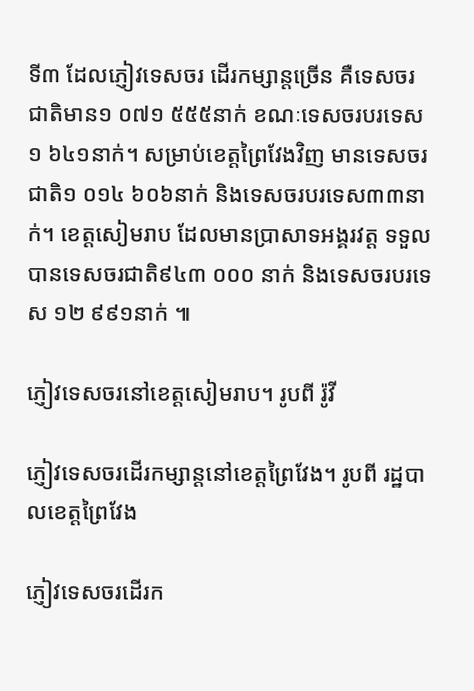ទី៣ ដែលភ្ញៀវទេសចរ ដើរកម្សាន្តច្រើន គឺទេសចរជាតិមាន១ ០៧១ ៥៥៥នាក់ ខណៈទេសចរបរទេស១ ៦៤១នាក់។ សម្រាប់ខេត្តព្រៃវែងវិញ មានទេសចរជាតិ១ ០១៤ ៦០៦នាក់ និងទេសចរបរទេស៣៣នាក់។ ខេត្តសៀមរាប ដែលមានប្រាសាទអង្គរវត្ត ទទួលបានទេសចរជាតិ៩៤៣ ០០០ នាក់ និងទេសចរបរទេស ១២ ៩៩១នាក់ ៕

ភ្ញៀវទេសចរនៅខេត្តសៀមរាប។ រូបពី រ៉ូវី

ភ្ញៀវទេសចរដើរកម្សាន្តនៅខេត្តព្រៃវែង។ រូបពី រដ្ឋបាលខេត្តព្រៃវែង

ភ្ញៀវទេសចរដើរក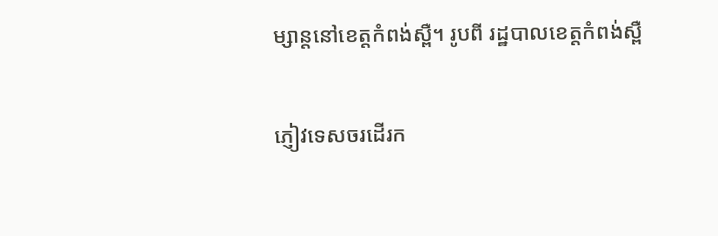ម្សាន្តនៅខេត្តកំពង់ស្ពឺ។ រូបពី រដ្ឋបាលខេត្តកំពង់ស្ពឺ

ភ្ញៀវទេសចរដើរក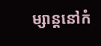ម្សាន្តនៅកំ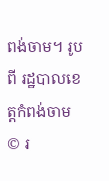ពង់ចាម។ រូបពី រដ្ឋបាលខេត្តកំពង់ចាម
© រ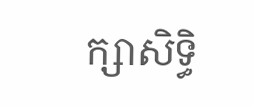ក្សាសិទ្ធិ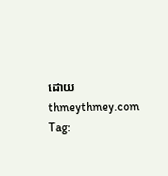ដោយ thmeythmey.com
Tag: